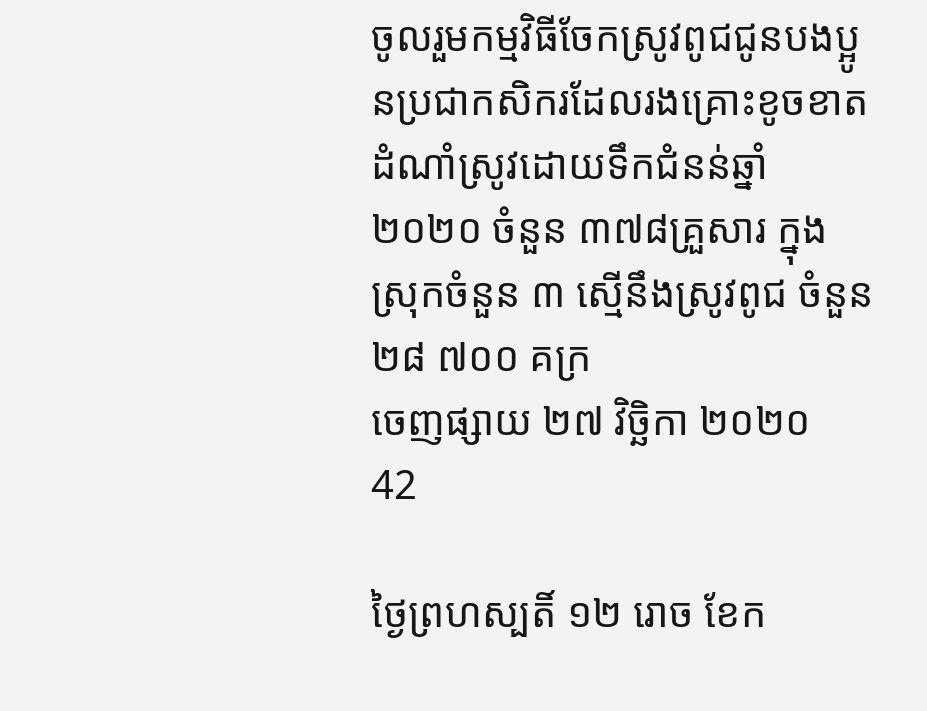ចូលរួមកម្មវិធីចែកស្រូវពូជជូនបងប្អូនប្រជាកសិករដែលរងគ្រោះខូចខាតដំណាំស្រូវដោយទឹកជំនន់ឆ្នាំ២០២០ ចំនួន ៣៧៨គ្រួសារ ក្នុងស្រុកចំនួន ៣ ស្មើនឹងស្រូវពូជ ចំនួន ២៨ ៧០០ គក្រ
ចេញផ្សាយ ២៧ វិច្ឆិកា ២០២០
42

ថ្ងៃព្រហស្បតិ៍ ១២ រោច ខែក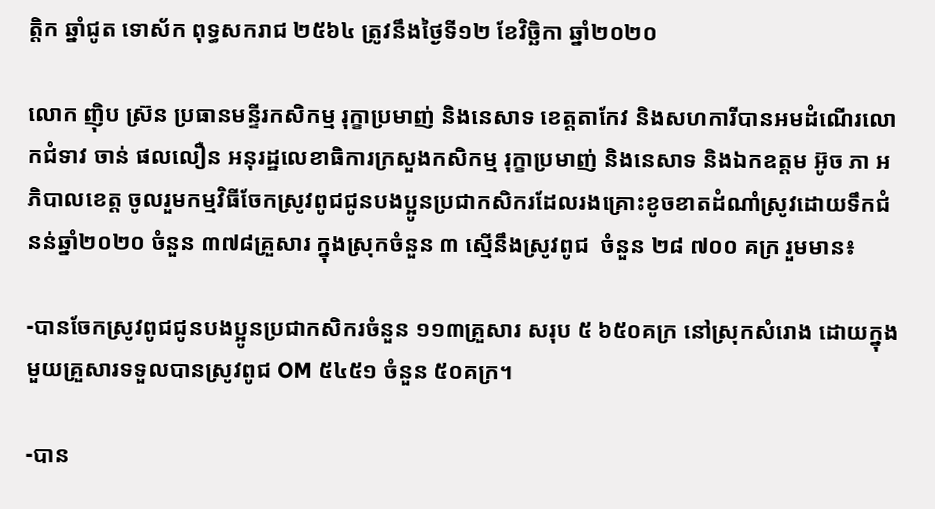ត្តិក ឆ្នាំជូត ទោស័ក ពុទ្ធសករាជ ២៥៦៤ ត្រូវនឹងថ្ងៃទី១២ ខែវិច្ឆិកា ឆ្នាំ២០២០

លោក ញ៉ិប ស្រ៊ន ប្រធានមន្ទីរកសិកម្ម រុក្ខាប្រមាញ់ និងនេសាទ ខេត្តតាកែវ និងសហការីបានអមដំណើរលោកជំទាវ ចាន់ ផលលឿន អនុរដ្ឋលេខាធិការក្រសួងកសិកម្ម រុក្ខាប្រមាញ់ និងនេសាទ និងឯកឧត្តម អ៊ូច ភា អភិបាលខេត្ត ចូលរួមកម្មវិធីចែកស្រូវពូជជូនបងប្អូនប្រជាកសិករដែលរងគ្រោះខូចខាតដំណាំស្រូវដោយទឹកជំនន់ឆ្នាំ២០២០ ចំនួន ៣៧៨គ្រួសារ ក្នុងស្រុកចំនួន ៣ ស្មើនឹងស្រូវពូជ  ចំនួន ២៨ ៧០០ គក្រ រួមមាន៖

-បានចែកស្រូវពូជជូនបងប្អូនប្រជាកសិករចំនួន ១១៣គ្រួសារ សរុប ៥ ៦៥០គក្រ នៅស្រុកសំរោង ដោយក្នុងមួយគ្រួសារទទួលបានស្រូវពូជ OM ៥៤៥១ ចំនួន ៥០គក្រ។

-បាន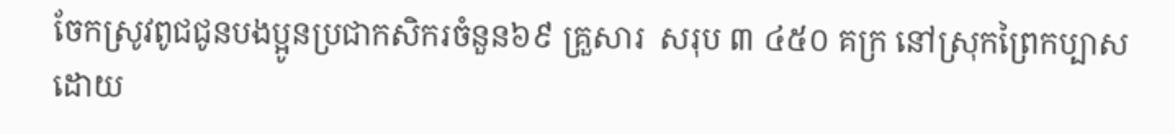ចែកស្រូវពូជជូនបងប្អូនប្រជាកសិករចំនួន៦៩ គ្រួសារ  សរុប ៣ ៤៥០ គក្រ នៅស្រុកព្រៃកប្បាសដោយ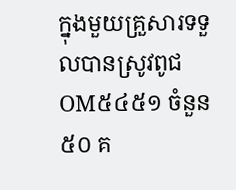ក្នុងមួយគ្រួសារទទួលបានស្រូវពូជOM៥៤៥១ ចំនួន ៥០ គ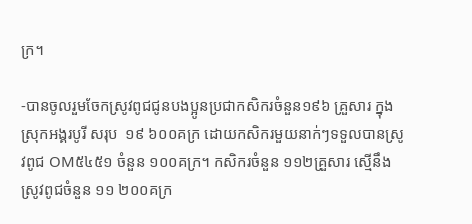ក្រ។

-បានចូលរួមចែកស្រូវពូជជូនបងប្អូនប្រជាកសិករចំនួន១៩៦ គ្រួសារ ក្នុងស្រុកអង្គរបូរី សរុប  ១៩ ៦០០គក្រ ដោយកសិករមួយនាក់ៗទទួលបានស្រូវពូជ OM៥៤៥១ ចំនួន ១០០គក្រ។ កសិករចំនួន ១១២គ្រួសារ ស្មើនឹងស្រូវពូជចំនួន ១១ ២០០គក្រ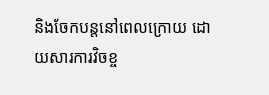និងចែកបន្តនៅពេលក្រោយ ដោយសារការវិចខ្ច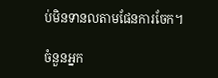ប់មិនទានលតាមផែនការចែក។

ចំនួនអ្នក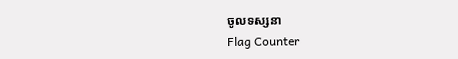ចូលទស្សនា
Flag Counter